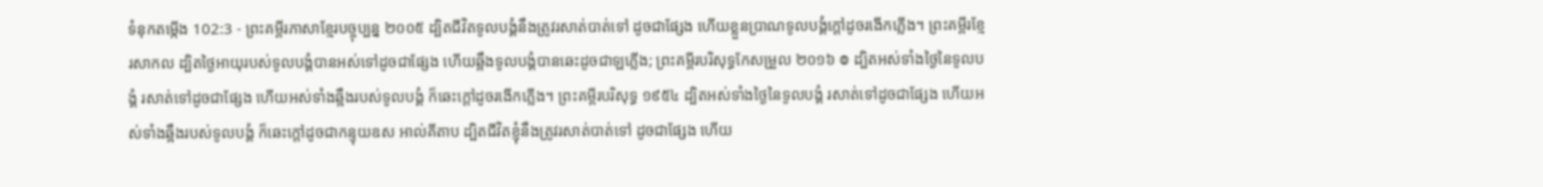ទំនុកតម្កើង 102:3 - ព្រះគម្ពីរភាសាខ្មែរបច្ចុប្បន្ន ២០០៥ ដ្បិតជីវិតទូលបង្គំនឹងត្រូវរសាត់បាត់ទៅ ដូចជាផ្សែង ហើយខ្លួនប្រាណទូលបង្គំក្ដៅដូចរងើកភ្លើង។ ព្រះគម្ពីរខ្មែរសាកល ដ្បិតថ្ងៃអាយុរបស់ទូលបង្គំបានអស់ទៅដូចជាផ្សែង ហើយឆ្អឹងទូលបង្គំបានឆេះដូចជាឡភ្លើង; ព្រះគម្ពីរបរិសុទ្ធកែសម្រួល ២០១៦ ៙ ដ្បិតអស់ទាំងថ្ងៃនៃទូលបង្គំ រសាត់ទៅដូចជាផ្សែង ហើយអស់ទាំងឆ្អឹងរបស់ទូលបង្គំ ក៏ឆេះក្តៅដូចរងើកភ្លើង។ ព្រះគម្ពីរបរិសុទ្ធ ១៩៥៤ ដ្បិតអស់ទាំងថ្ងៃនៃទូលបង្គំ រសាត់ទៅដូចជាផ្សែង ហើយអស់ទាំងឆ្អឹងរបស់ទូលបង្គំ ក៏ឆេះក្តៅដូចជាកន្ទុយឧស អាល់គីតាប ដ្បិតជីវិតខ្ញុំនឹងត្រូវរសាត់បាត់ទៅ ដូចជាផ្សែង ហើយ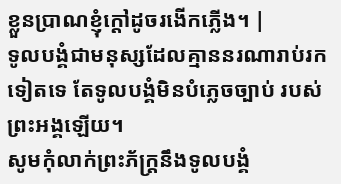ខ្លួនប្រាណខ្ញុំក្ដៅដូចរងើកភ្លើង។ |
ទូលបង្គំជាមនុស្សដែលគ្មាននរណារាប់រកទៀតទេ តែទូលបង្គំមិនបំភ្លេចច្បាប់ របស់ព្រះអង្គឡើយ។
សូមកុំលាក់ព្រះភ័ក្ត្រនឹងទូលបង្គំ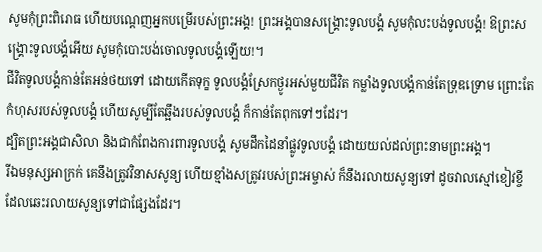សូមកុំព្រះពិរោធ ហើយបណ្តេញអ្នកបម្រើរបស់ព្រះអង្គ! ព្រះអង្គបានសង្គ្រោះទូលបង្គំ សូមកុំលះបង់ទូលបង្គំ! ឱព្រះសង្គ្រោះទូលបង្គំអើយ សូមកុំបោះបង់ចោលទូលបង្គំឡើយ!។
ជីវិតទូលបង្គំកាន់តែអន់ថយទៅ ដោយកើតទុក្ខ ទូលបង្គំស្រែកថ្ងូរអស់មួយជីវិត កម្លាំងទូលបង្គំកាន់តែទ្រុឌទ្រោម ព្រោះតែកំហុសរបស់ទូលបង្គំ ហើយសូម្បីតែឆ្អឹងរបស់ទូលបង្គំ ក៏កាន់តែពុកទៅៗដែរ។
ដ្បិតព្រះអង្គជាសិលា និងជាកំពែងការពារទូលបង្គំ សូមដឹកដៃនាំផ្លូវទូលបង្គំ ដោយយល់ដល់ព្រះនាមព្រះអង្គ។
រីឯមនុស្សអាក្រក់ គេនឹងត្រូវវិនាសសូន្យ ហើយខ្មាំងសត្រូវរបស់ព្រះអម្ចាស់ ក៏នឹងរលាយសូន្យទៅ ដូចវាលស្មៅខៀវខ្ចី ដែលឆេះរលាយសូន្យទៅជាផ្សែងដែរ។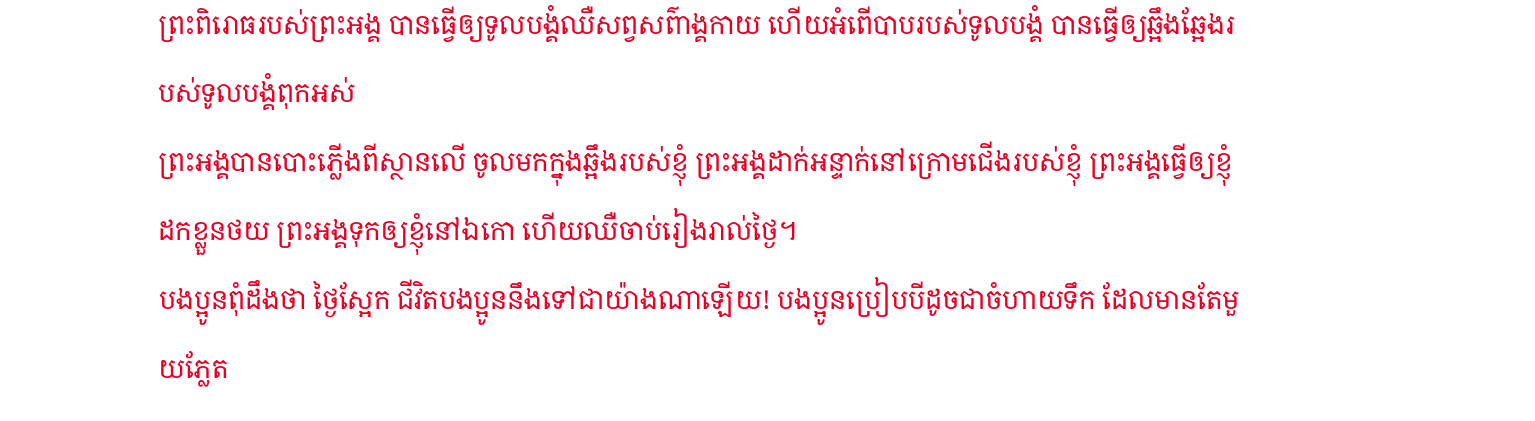ព្រះពិរោធរបស់ព្រះអង្គ បានធ្វើឲ្យទូលបង្គំឈឺសព្វសព៌ាង្គកាយ ហើយអំពើបាបរបស់ទូលបង្គំ បានធ្វើឲ្យឆ្អឹងឆ្អែងរបស់ទូលបង្គំពុកអស់
ព្រះអង្គបានបោះភ្លើងពីស្ថានលើ ចូលមកក្នុងឆ្អឹងរបស់ខ្ញុំ ព្រះអង្គដាក់អន្ទាក់នៅក្រោមជើងរបស់ខ្ញុំ ព្រះអង្គធ្វើឲ្យខ្ញុំដកខ្លួនថយ ព្រះអង្គទុកឲ្យខ្ញុំនៅឯកោ ហើយឈឺចាប់រៀងរាល់ថ្ងៃ។
បងប្អូនពុំដឹងថា ថ្ងៃស្អែក ជីវិតបងប្អូននឹងទៅជាយ៉ាងណាឡើយ! បងប្អូនប្រៀបបីដូចជាចំហាយទឹក ដែលមានតែមួយភ្លែត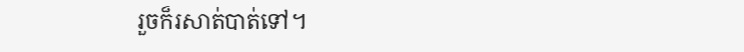រួចក៏រសាត់បាត់ទៅ។